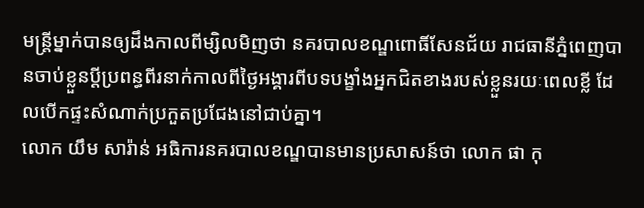មន្ត្រីម្នាក់បានឲ្យដឹងកាលពីម្សិលមិញថា នគរបាលខណ្ឌពោធិ៍សែនជ័យ រាជធានីភ្នំពេញបានចាប់ខ្លួនប្តីប្រពន្ធពីរនាក់កាលពីថ្ងៃអង្គារពីបទបង្ខាំងអ្នកជិតខាងរបស់ខ្លួនរយៈពេលខ្លី ដែលបើកផ្ទះសំណាក់ប្រកួតប្រជែងនៅជាប់គ្នា។
លោក យឹម សារ៉ាន់ អធិការនគរបាលខណ្ឌបានមានប្រសាសន៍ថា លោក ផា កុ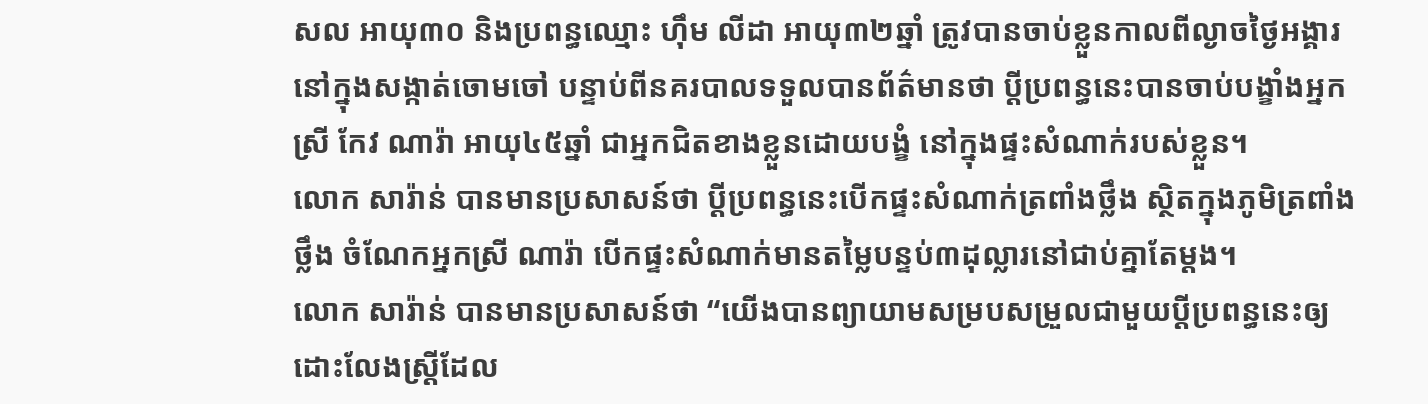សល អាយុ៣០ និងប្រពន្ធឈ្មោះ ហ៊ឹម លីដា អាយុ៣២ឆ្នាំ ត្រូវបានចាប់ខ្លួនកាលពីល្ងាចថ្ងៃអង្គារនៅក្នុងសង្កាត់ចោមចៅ បន្ទាប់ពីនគរបាលទទួលបានព័ត៌មានថា ប្តីប្រពន្ធនេះបានចាប់បង្ខាំងអ្នកស្រី កែវ ណារ៉ា អាយុ៤៥ឆ្នាំ ជាអ្នកជិតខាងខ្លួនដោយបង្ខំ នៅក្នុងផ្ទះសំណាក់របស់ខ្លួន។
លោក សារ៉ាន់ បានមានប្រសាសន៍ថា ប្តីប្រពន្ធនេះបើកផ្ទះសំណាក់ត្រពាំងថ្លឹង ស្ថិតក្នុងភូមិត្រពាំងថ្លឹង ចំណែកអ្នកស្រី ណារ៉ា បើកផ្ទះសំណាក់មានតម្លៃបន្ទប់៣ដុល្លារនៅជាប់គ្នាតែម្តង។
លោក សារ៉ាន់ បានមានប្រសាសន៍ថា “យើងបានព្យាយាមសម្របសម្រួលជាមួយប្តីប្រពន្ធនេះឲ្យដោះលែងស្ត្រីដែល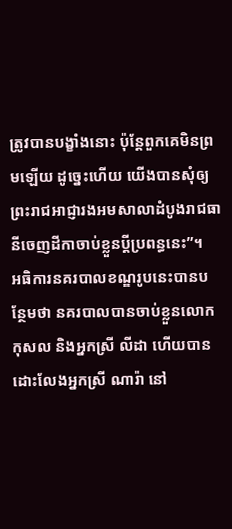ត្រូវបានបង្ខាំងនោះ ប៉ុន្តែពួកគេមិនព្រមឡើយ ដូច្នេះហើយ យើងបានសុំឲ្យព្រះរាជអាជ្ញារងអមសាលាដំបូងរាជធានីចេញដីកាចាប់ខ្លួនប្តីប្រពន្ធនេះ”។
អធិការនគរបាលខណ្ឌរូបនេះបានបន្ថែមថា នគរបាលបានចាប់ខ្លួនលោក កុសល និងអ្នកស្រី លីដា ហើយបានដោះលែងអ្នកស្រី ណារ៉ា នៅ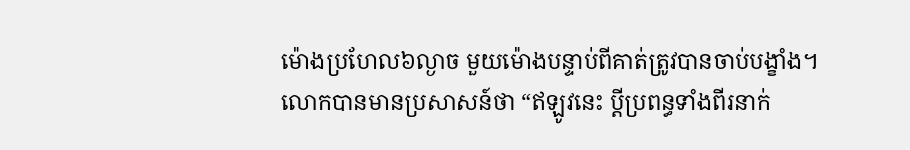ម៉ោងប្រហែល៦ល្ងាច មួយម៉ោងបន្ទាប់ពីគាត់ត្រូវបានចាប់បង្ខាំង។
លោកបានមានប្រសាសន៍ថា “ឥឡូវនេះ ប្តីប្រពន្ធទាំងពីរនាក់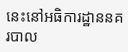នេះនៅអធិការដ្ឋាននគរបាល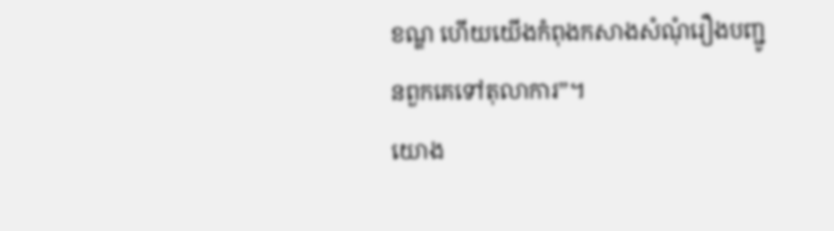ខណ្ឌ ហើយយើងកំពុងកសាងសំណុំរឿងបញ្ជូនពួកគេទៅតុលាការ”។
យោង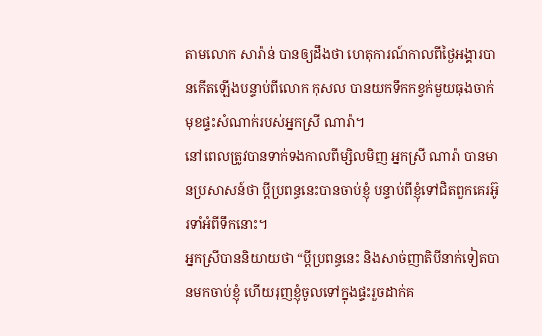តាមលោក សារ៉ាន់ បានឲ្យដឹងថា ហេតុការណ៍កាលពីថ្ងៃអង្គារបានកើតឡើងបន្ទាប់ពីលោក កុសល បានយកទឹកកខ្វក់មួយធុងចាក់មុខផ្ទះសំណាក់របស់អ្នកស្រី ណារ៉ា។
នៅពេលត្រូវបានទាក់ទងកាលពីម្សិលមិញ អ្នកស្រី ណារ៉ា បានមានប្រសាសន៍ថា ប្តីប្រពន្ធនេះបានចាប់ខ្ញុំ បន្ទាប់ពីខ្ញុំទៅជិតពួកគេរអ៊ូរទាំអំពីទឹកនោះ។
អ្នកស្រីបាននិយាយថា “ប្តីប្រពន្ធនេះ និងសាច់ញាតិបីនាក់ទៀតបានមកចាប់ខ្ញុំ ហើយរុញខ្ញុំចូលទៅក្នុងផ្ទះរួចដាក់គ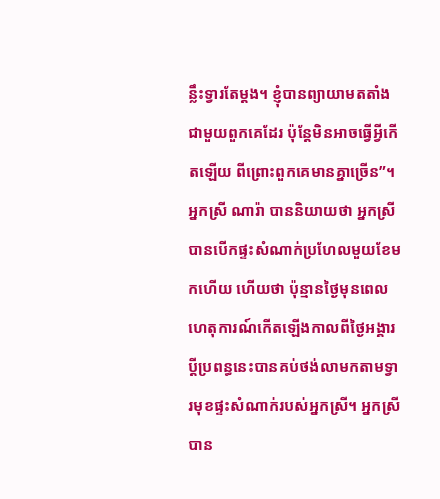ន្លឹះទ្វារតែម្តង។ ខ្ញុំបានព្យាយាមតតាំងជាមួយពួកគេដែរ ប៉ុន្តែមិនអាចធ្វើអ្វីកើតឡើយ ពីព្រោះពួកគេមានគ្នាច្រើន”។
អ្នកស្រី ណារ៉ា បាននិយាយថា អ្នកស្រីបានបើកផ្ទះសំណាក់ប្រហែលមួយខែមកហើយ ហើយថា ប៉ុន្មានថ្ងៃមុនពេលហេតុការណ៍កើតឡើងកាលពីថ្ងៃអង្គារ ប្តីប្រពន្ធនេះបានគប់ថង់លាមកតាមទ្វារមុខផ្ទះសំណាក់របស់អ្នកស្រី។ អ្នកស្រីបាន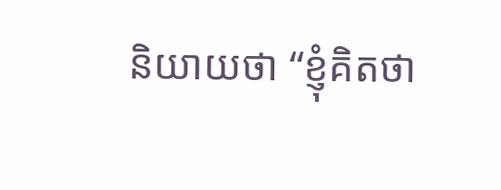និយាយថា “ខ្ញុំគិតថា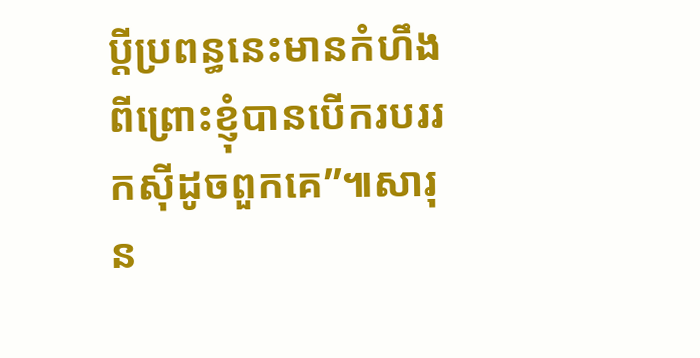ប្តីប្រពន្ធនេះមានកំហឹង ពីព្រោះខ្ញុំបានបើករបររកស៊ីដូចពួកគេ”៕សារុន